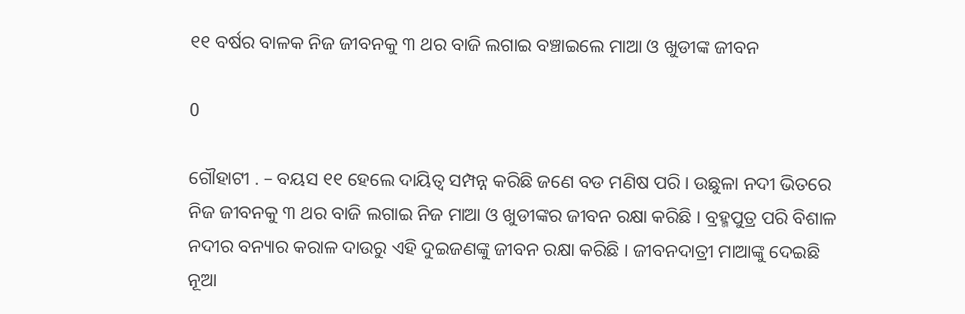୧୧ ବର୍ଷର ବାଳକ ନିଜ ଜୀବନକୁ ୩ ଥର ବାଜି ଲଗାଇ ବଞ୍ଚାଇଲେ ମାଆ ଓ ଖୁଡୀଙ୍କ ଜୀବନ

0

ଗୌହାଟୀ . – ବୟସ ୧୧ ହେଲେ ଦାୟିତ୍ୱ ସମ୍ପନ୍ନ କରିଛି ଜଣେ ବଡ ମଣିଷ ପରି । ଉଛୁଳା ନଦୀ ଭିତରେ ନିଜ ଜୀବନକୁ ୩ ଥର ବାଜି ଲଗାଇ ନିଜ ମାଆ ଓ ଖୁଡୀଙ୍କର ଜୀବନ ରକ୍ଷା କରିଛି । ବ୍ରହ୍ମପୁତ୍ର ପରି ବିଶାଳ ନଦୀର ବନ୍ୟାର କରାଳ ଦାଉରୁ ଏହି ଦୁଇଜଣଙ୍କୁ ଜୀବନ ରକ୍ଷା କରିଛି । ଜୀବନଦାତ୍ରୀ ମାଆଙ୍କୁ ଦେଇଛି ନୂଆ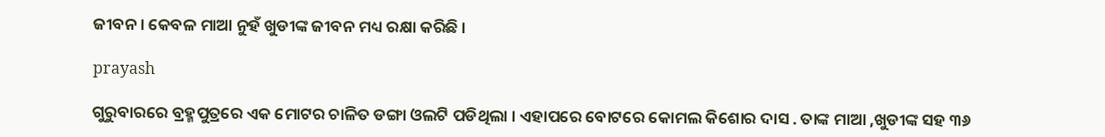ଜୀବନ । କେବଳ ମାଆ ନୁହଁ ଖୁଡୀଙ୍କ ଜୀବନ ମଧ୍ୟ ରକ୍ଷା କରିଛି ।

prayash

ଗୁରୁବାରରେ ବ୍ରହ୍ମପୁତ୍ରରେ ଏକ ମୋଟର ଚାଳିତ ଡଙ୍ଗା ଓଲଟି ପଡିଥିଲା । ଏହାପରେ ବୋଟରେ କୋମଲ କିଶୋର ଦାସ . ତାଙ୍କ ମାଆ ,ଖୁଡୀଙ୍କ ସହ ୩୬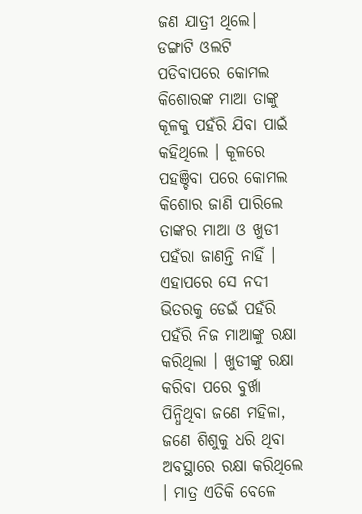ଜଣ ଯାତ୍ରୀ ଥିଲେ। ଡଙ୍ଗାଟି ଓଲଟି ପଡିବାପରେ କୋମଲ କିଶୋରଙ୍କ ମାଆ ତାଙ୍କୁ କୂଳକୁ ପହଁରି ଯିବା ପାଇଁ କହିଥିଲେ । କୂଳରେ ପହଞ୍ଚିବା ପରେ କୋମଲ କିଶୋର ଜାଣି ପାରିଲେ ତାଙ୍କର ମାଆ ଓ ଖୁଡୀ ପହଁରା ଜାଣନ୍ତି ନାହିଁ । ଏହାପରେ ସେ ନଦୀ ଭିତରକୁ ଡେଇଁ ପହଁରି ପହଁରି ନିଜ ମାଆଙ୍କୁ ରକ୍ଷା କରିଥିଲା । ଖୁଡୀଙ୍କୁ ରକ୍ଷା କରିବା ପରେ ବୁର୍ଖା ପିନ୍ଧିଥିବା ଜଣେ ମହିଳା, ଜଣେ ଶିଶୁକୁ ଧରି ଥିବା ଅବସ୍ଥାରେ ରକ୍ଷା କରିଥିଲେ । ମାତ୍ର ଏତିକି ବେଳେ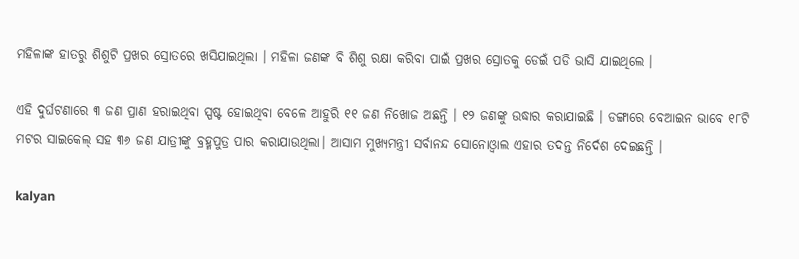ମହିଳାଙ୍କ ହାତରୁ ଶିଶୁଟି ପ୍ରଖର ସ୍ରୋତରେ ଖସିଯାଇଥିଲା । ମହିଳା ଜଣଙ୍କ ବି ଶିଶୁ ରକ୍ଷା କରିବା ପାଇଁ ପ୍ରଖର ସ୍ରୋତକୁ ଡେଇଁ ପଡି ଭାସି ଯାଇଥିଲେ ।

ଏହି ଦୁର୍ଘଟଣାରେ ୩ ଜଣ ପ୍ରାଣ ହରାଇଥିବା ସ୍ପଷ୍ଟ ହୋଇଥିବା ବେଳେ ଆହୁରି ୧୧ ଜଣ ନିଖୋଜ ଅଛନ୍ତି । ୧୨ ଜଣଙ୍କୁ ଉଦ୍ଧାର କରାଯାଇଛି । ଡଙ୍ଗାରେ ବେଆଇନ ଭାବେ ୧୮ଟି ମଟର ସାଇକେଲ୍‌ ସହ ୩୬ ଜଣ ଯାତ୍ରୀଙ୍କୁ ବ୍ରହ୍ମପୁତ୍ର ପାର କରାଯାଉଥିଲା। ଆସାମ ମୁଖ୍ୟମନ୍ତ୍ରୀ ସର୍ବାନନ୍ଦ ସୋନୋଓ୍ୱାଲ ଏହାର ତଦନ୍ତ ନିର୍ଦେଶ ଦେଇଛନ୍ତି ।

kalyan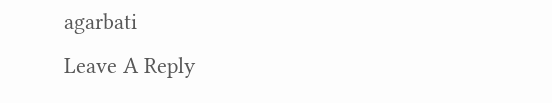agarbati
Leave A Reply